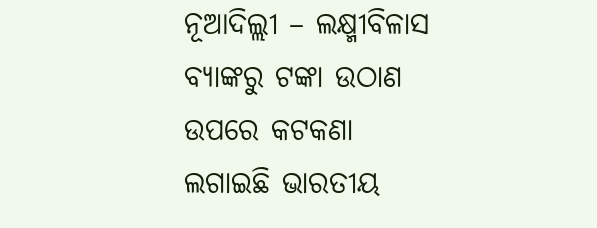ନୂଆଦିଲ୍ଲୀ – ଲକ୍ଷ୍ମୀବିଳାସ ବ୍ୟାଙ୍କରୁ ଟଙ୍କା ଉଠାଣ ଉପରେ କଟକଣା ଲଗାଇଛି ଭାରତୀୟ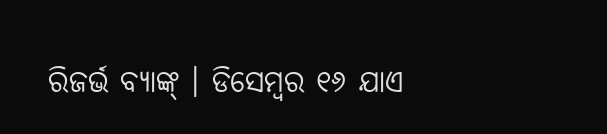ରିଜର୍ଭ ବ୍ୟାଙ୍କ୍ । ଡିସେମ୍ବର ୧୬ ଯାଏ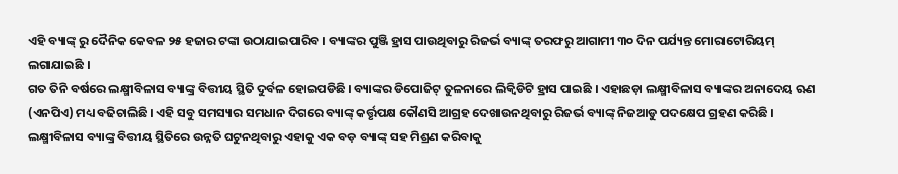ଏହି ବ୍ୟାଙ୍କ୍ ରୁ ଦୈନିକ କେବଳ ୨୫ ହଜାର ଟଙ୍କା ଉଠାଯାଇପାରିବ । ବ୍ୟାଙ୍କର ପୁଞ୍ଜି ହ୍ରାସ ପାଉଥିବାରୁ ରିଜର୍ଭ ବ୍ୟାଙ୍କ୍ ତରଫରୁ ଆଗାମୀ ୩୦ ଦିନ ପର୍ଯ୍ୟନ୍ତ ମୋରାଟୋରିୟମ୍ ଲଗାଯାଇଛି ।
ଗତ ତିନି ବର୍ଷରେ ଲକ୍ଷ୍ମୀବିଳାସ ବ୍ୟାଙ୍କ୍ର ବିତ୍ତୀୟ ସ୍ଥିତି ଦୁର୍ବଳ ହୋଇପଡିଛି । ବ୍ୟାଙ୍କର ଡିପୋଜିଟ୍ ତୁଳନାରେ ଲିକ୍ୱିଡିଟି ହ୍ରାସ ପାଇଛି । ଏହାଛଡ଼ା ଲକ୍ଷ୍ମୀବିଳାସ ବ୍ୟାଙ୍କର ଅନାଦେୟ ଋଣ (ଏନପିଏ) ମଧ୍ୟ ବଢିଚାଲିଛି । ଏହି ସବୁ ସମସ୍ୟାର ସମଧାନ ଦିଗରେ ବ୍ୟାଙ୍କ୍ କର୍ତ୍ତୃପକ୍ଷ କୌଣସି ଆଗ୍ରହ ଦେଖାଉନଥିବାରୁ ରିଜର୍ଭ ବ୍ୟାଙ୍କ୍ ନିଜଆଡୁ ପଦକ୍ଷେପ ଗ୍ରହଣ କରିଛି । ଲକ୍ଷ୍ମୀବିଳାସ ବ୍ୟାଙ୍କ୍ର ବିତ୍ତୀୟ ସ୍ଥିତିରେ ଉନ୍ନତି ଘଟୁନଥିବାରୁ ଏହାକୁ ଏକ ବଡ଼ ବ୍ୟାଙ୍କ୍ ସହ ମିଶ୍ରଣ କରିବାକୁ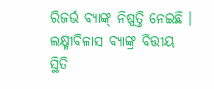ରିଜର୍ଭ ବ୍ୟାଙ୍କ୍ ନିଷ୍ପତ୍ତି ନେଇଛି । ଲକ୍ଷ୍ମୀବିଳାସ ବ୍ୟାଙ୍କ୍ର ବିତ୍ତୀୟ ସ୍ଥିତି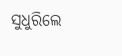ସୁଧୁରିଲେ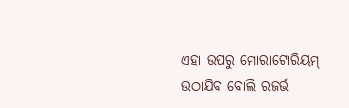ଏହା ଉପରୁ ମୋରାଟୋରିୟମ୍ ଉଠାଯିବ ବୋଲି ରଜର୍ଭ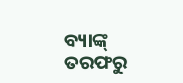ବ୍ୟାଙ୍କ୍ ତରଫରୁ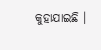କୁହାଯାଇଛି ।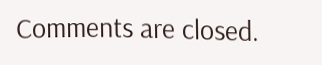Comments are closed.